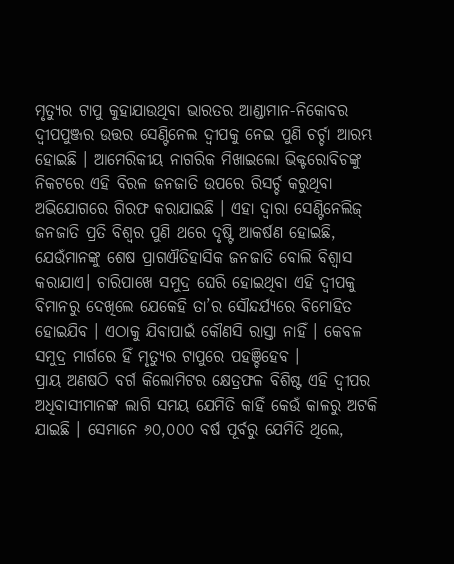ମୃତ୍ୟୁର ଟାପୁ କୁହାଯାଉଥିବା ଭାରତର ଆଣ୍ଡାମାନ-ନିକୋବର ଦ୍ୱୀପପୁଞ୍ଜର ଉତ୍ତର ସେଣ୍ଟିନେଲ ଦ୍ୱୀପକୁ ନେଇ ପୁଣି ଚର୍ଚ୍ଚା ଆରମ୍ଭ ହୋଇଛି । ଆମେରିକୀୟ ନାଗରିକ ମିଖାଇଲୋ ଭିକ୍ଟରୋବିଚଙ୍କୁ ନିକଟରେ ଏହି ବିରଳ ଜନଜାତି ଉପରେ ରିସର୍ଚ୍ଚ କରୁଥିବା ଅଭିଯୋଗରେ ଗିରଫ କରାଯାଇଛି । ଏହା ଦ୍ୱାରା ସେଣ୍ଟିନେଲିଜ୍ ଜନଜାତି ପ୍ରତି ବିଶ୍ୱର ପୁଣି ଥରେ ଦୃଷ୍ଟି ଆକର୍ଷଣ ହୋଇଛି, ଯେଉଁମାନଙ୍କୁ ଶେଷ ପ୍ରାଗଐତିହାସିକ ଜନଜାତି ବୋଲି ବିଶ୍ୱାସ କରାଯାଏ। ଚାରିପାଖେ ସମୁଦ୍ର ଘେରି ହୋଇଥିବା ଏହି ଦ୍ୱୀପକୁ ବିମାନରୁ ଦେଖିଲେ ଯେକେହି ତା’ର ସୌନ୍ଦର୍ଯ୍ୟରେ ବିମୋହିତ ହୋଇଯିବ । ଏଠାକୁ ଯିବାପାଇଁ କୌଣସି ରାସ୍ତା ନାହିଁ । କେବଳ ସମୁଦ୍ର ମାର୍ଗରେ ହିଁ ମୃତ୍ୟୁର ଟାପୁରେ ପହଞ୍ଚିହେବ ।
ପ୍ରାୟ ଅଣଷଠି ବର୍ଗ କିଲୋମିଟର କ୍ଷେତ୍ରଫଳ ବିଶିଷ୍ଟ ଏହି ଦ୍ବୀପର ଅଧିବାସୀମାନଙ୍କ ଲାଗି ସମୟ ଯେମିତି କାହିଁ କେଉଁ କାଳରୁ ଅଟକି ଯାଇଛି । ସେମାନେ ୬୦,୦୦୦ ବର୍ଷ ପୂର୍ବରୁ ଯେମିତି ଥିଲେ,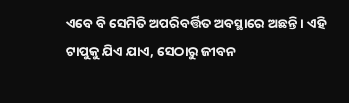ଏବେ ବି ସେମିତି ଅପରିବର୍ତ୍ତିତ ଅବସ୍ଥାରେ ଅଛନ୍ତି । ଏହି ଟାପୁକୁ ଯିଏ ଯାଏ, ସେଠାରୁ ଜୀବନ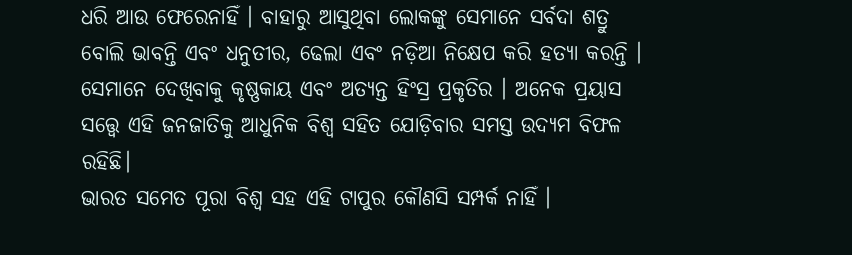ଧରି ଆଉ ଫେରେନାହିଁ । ବାହାରୁ ଆସୁଥିବା ଲୋକଙ୍କୁ ସେମାନେ ସର୍ବଦା ଶତ୍ରୁ ବୋଲି ଭାବନ୍ତି ଏବଂ ଧନୁତୀର, ଢେଲା ଏବଂ ନଡ଼ିଆ ନିକ୍ଷେପ କରି ହତ୍ୟା କରନ୍ତି । ସେମାନେ ଦେଖିବାକୁ କୃଷ୍ଣକାୟ ଏବଂ ଅତ୍ୟନ୍ତ ହିଂସ୍ର ପ୍ରକୃତିର । ଅନେକ ପ୍ରୟାସ ସତ୍ତ୍ୱେ ଏହି ଜନଜାତିକୁ ଆଧୁନିକ ବିଶ୍ୱ ସହିତ ଯୋଡ଼ିବାର ସମସ୍ତ ଉଦ୍ୟମ ବିଫଳ ରହିଛି।
ଭାରତ ସମେତ ପୂରା ବିଶ୍ୱ ସହ ଏହି ଟାପୁର କୌଣସି ସମ୍ପର୍କ ନାହିଁ ।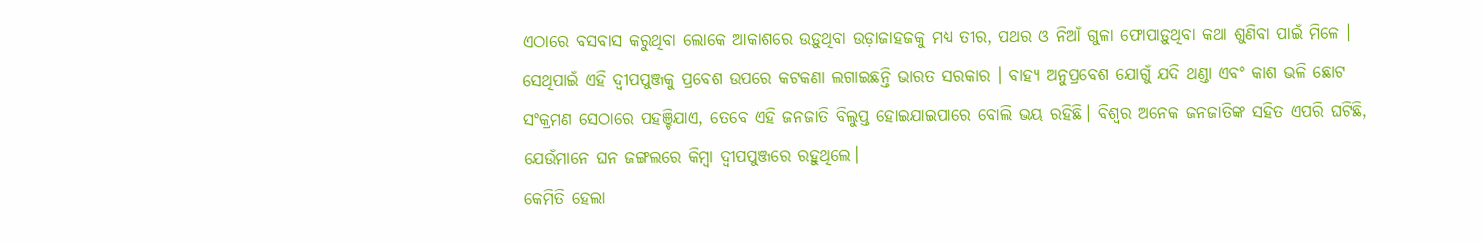ଏଠାରେ ବସବାସ କରୁଥିବା ଲୋକେ ଆକାଶରେ ଉଡ଼ୁଥିବା ଉଡ଼ାଜାହଜକୁ ମଧ୍ୟ ତୀର, ପଥର ଓ ନିଆଁ ଗୁଳା ଫୋପାଡ଼ୁଥିବା କଥା ଶୁଣିବା ପାଇଁ ମିଳେ । ସେଥିପାଇଁ ଏହି ଦ୍ୱୀପପୁଞ୍ଜକୁ ପ୍ରବେଶ ଉପରେ କଟକଣା ଲଗାଇଛନ୍ତି ଭାରତ ସରକାର । ବାହ୍ୟ ଅନୁପ୍ରବେଶ ଯୋଗୁଁ ଯଦି ଥଣ୍ଡା ଏବଂ କାଶ ଭଳି ଛୋଟ ସଂକ୍ରମଣ ସେଠାରେ ପହଞ୍ଚିଯାଏ, ତେବେ ଏହି ଜନଜାତି ବିଲୁପ୍ତ ହୋଇଯାଇପାରେ ବୋଲି ଭୟ ରହିଛି। ବିଶ୍ୱର ଅନେକ ଜନଜାତିଙ୍କ ସହିତ ଏପରି ଘଟିଛି, ଯେଉଁମାନେ ଘନ ଜଙ୍ଗଲରେ କିମ୍ବା ଦ୍ୱୀପପୁଞ୍ଜରେ ରହୁଥିଲେ।
କେମିତି ହେଲା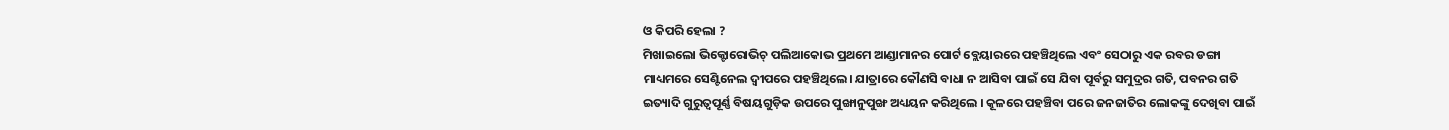ଓ କିପରି ହେଲା ?
ମିଖାଇଲୋ ଭିକ୍ଟୋରୋଭିଚ୍ ପଲିଆକୋଭ ପ୍ରଥମେ ଆଣ୍ଡାମାନର ପୋର୍ଟ ବ୍ଲେୟାରରେ ପହଞ୍ଚିଥିଲେ ଏବଂ ସେଠାରୁ ଏକ ରବର ଡଙ୍ଗା ମାଧ୍ୟମରେ ସେଣ୍ଟିନେଲ ଦ୍ୱୀପରେ ପହଞ୍ଚିଥିଲେ। ଯାତ୍ରାରେ କୌଣସି ବାଧା ନ ଆସିବା ପାଇଁ ସେ ଯିବା ପୂର୍ବରୁ ସମୁଦ୍ରର ଗତି, ପବନର ଗତି ଇତ୍ୟାଦି ଗୁରୁତ୍ୱପୂର୍ଣ୍ଣ ବିଷୟଗୁଡ଼ିକ ଉପରେ ପୁଙ୍ଖାନୁପୁଙ୍ଖ ଅଧ୍ୟୟନ କରିଥିଲେ । କୂଳରେ ପହଞ୍ଚିବା ପରେ ଜନଜାତିର ଲୋକଙ୍କୁ ଦେଖିବା ପାଇଁ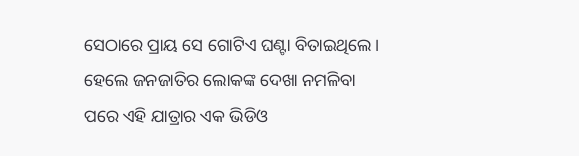ସେଠାରେ ପ୍ରାୟ ସେ ଗୋଟିଏ ଘଣ୍ଟା ବିତାଇଥିଲେ। ହେଲେ ଜନଜାତିର ଲୋକଙ୍କ ଦେଖା ନମଳିବା ପରେ ଏହି ଯାତ୍ରାର ଏକ ଭିଡିଓ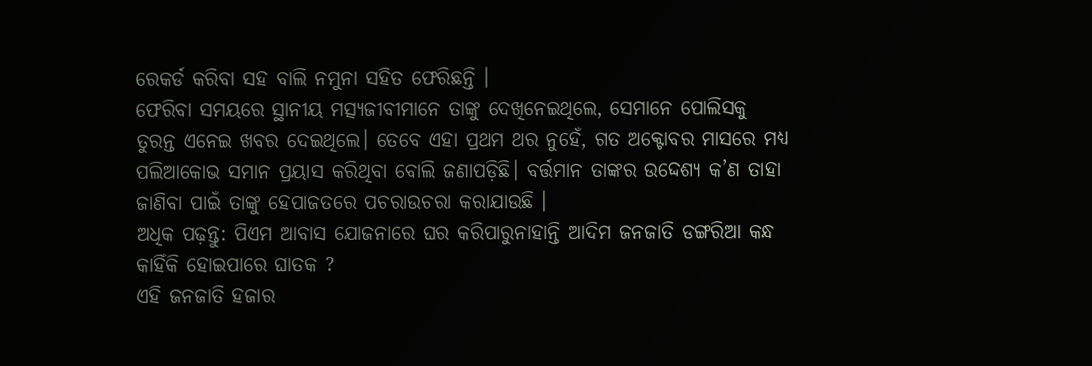ରେକର୍ଡ କରିବା ସହ ବାଲି ନମୁନା ସହିତ ଫେରିଛନ୍ତି ।
ଫେରିବା ସମୟରେ ସ୍ଥାନୀୟ ମତ୍ସ୍ୟଜୀବୀମାନେ ତାଙ୍କୁ ଦେଖିନେଇଥିଲେ, ସେମାନେ ପୋଲିସକୁ ତୁରନ୍ତ ଏନେଇ ଖବର ଦେଇଥିଲେ। ତେବେ ଏହା ପ୍ରଥମ ଥର ନୁହେଁ, ଗତ ଅକ୍ଟୋବର ମାସରେ ମଧ୍ୟ ପଲିଆକୋଭ ସମାନ ପ୍ରୟାସ କରିଥିବା ବୋଲି ଜଣାପଡ଼ିଛି। ବର୍ତ୍ତମାନ ତାଙ୍କର ଉଦ୍ଦେଶ୍ୟ କ’ଣ ତାହା ଜାଣିବା ପାଇଁ ତାଙ୍କୁ ହେପାଜତରେ ପଚରାଉଚରା କରାଯାଉଛି ।
ଅଧିକ ପଢ଼ନ୍ତୁ: ପିଏମ ଆବାସ ଯୋଜନାରେ ଘର କରିପାରୁନାହାନ୍ତି ଆଦିମ ଜନଜାତି ଡଙ୍ଗରିଆ କନ୍ଧ
କାହିଁକି ହୋଇପାରେ ଘାତକ ?
ଏହି ଜନଜାତି ହଜାର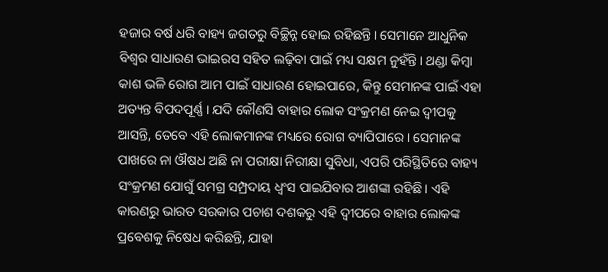ହଜାର ବର୍ଷ ଧରି ବାହ୍ୟ ଜଗତରୁ ବିଚ୍ଛିନ୍ନ ହୋଇ ରହିଛନ୍ତି। ସେମାନେ ଆଧୁନିକ ବିଶ୍ୱର ସାଧାରଣ ଭାଇରସ ସହିତ ଲଢ଼ିବା ପାଇଁ ମଧ୍ୟ ସକ୍ଷମ ନୁହଁନ୍ତି। ଥଣ୍ଡା କିମ୍ବା କାଶ ଭଳି ରୋଗ ଆମ ପାଇଁ ସାଧାରଣ ହୋଇପାରେ, କିନ୍ତୁ ସେମାନଙ୍କ ପାଇଁ ଏହା ଅତ୍ୟନ୍ତ ବିପଦପୂର୍ଣ୍ଣ । ଯଦି କୌଣସି ବାହାର ଲୋକ ସଂକ୍ରମଣ ନେଇ ଦ୍ୱୀପକୁ ଆସନ୍ତି, ତେବେ ଏହି ଲୋକମାନଙ୍କ ମଧ୍ୟରେ ରୋଗ ବ୍ୟାପିପାରେ। ସେମାନଙ୍କ ପାଖରେ ନା ଔଷଧ ଅଛି ନା ପରୀକ୍ଷା ନିରୀକ୍ଷା ସୁବିଧା, ଏପରି ପରିସ୍ଥିତିରେ ବାହ୍ୟ ସଂକ୍ରମଣ ଯୋଗୁଁ ସମଗ୍ର ସମ୍ପ୍ରଦାୟ ଧ୍ୱଂସ ପାଇଯିବାର ଆଶଙ୍କା ରହିଛି। ଏହି କାରଣରୁ ଭାରତ ସରକାର ପଚାଶ ଦଶକରୁ ଏହି ଦ୍ୱୀପରେ ବାହାର ଲୋକଙ୍କ ପ୍ରବେଶକୁ ନିଷେଧ କରିଛନ୍ତି, ଯାହା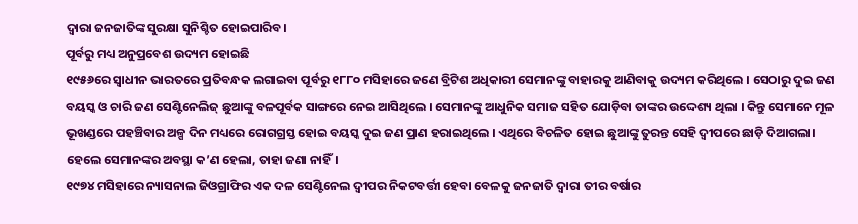ଦ୍ଵାରା ଜନଜାତିଙ୍କ ସୁରକ୍ଷା ସୁନିଶ୍ଚିତ ହୋଇପାରିବ।
ପୂର୍ବରୁ ମଧ୍ୟ ଅନୁପ୍ରବେଶ ଉଦ୍ୟମ ହୋଇଛି
୧୯୫୬ରେ ସ୍ୱାଧୀନ ଭାରତରେ ପ୍ରତିବନ୍ଧକ ଲଗାଇବା ପୂର୍ବରୁ ୧୮୮୦ ମସିହାରେ ଜଣେ ବ୍ରିଟିଶ ଅଧିକାରୀ ସେମାନଙ୍କୁ ବାହାରକୁ ଆଣିବାକୁ ଉଦ୍ୟମ କରିଥିଲେ । ସେଠାରୁ ଦୁଇ ଜଣ ବୟସ୍କ ଓ ଚାରି ଜଣ ସେଣ୍ଟିନେଲିଜ୍ ଛୁଆଙ୍କୁ ବଳପୂର୍ବକ ସାଙ୍ଗରେ ନେଇ ଆସିଥିଲେ । ସେମାନଙ୍କୁ ଆଧୁନିକ ସମାଜ ସହିତ ଯୋଡ଼ିବା ତାଙ୍କର ଉଦ୍ଦେଶ୍ୟ ଥିଲା । କିନ୍ତୁ ସେମାନେ ମୂଳ ଭୂଖଣ୍ଡରେ ପହଞ୍ଚିବାର ଅଳ୍ପ ଦିନ ମଧ୍ୟରେ ରୋଗଗ୍ରସ୍ତ ହୋଇ ବୟସ୍କ ଦୁଇ ଜଣ ପ୍ରାଣ ହରାଇଥିଲେ । ଏଥିରେ ବିଚଳିତ ହୋଇ ଛୁଆଙ୍କୁ ତୁରନ୍ତ ସେହି ଦ୍ବୀପରେ ଛାଡ଼ି ଦିଆଗଲା। ହେଲେ ସେମାନଙ୍କର ଅବସ୍ଥା କ’ଣ ହେଲା, ତାହା ଜଣା ନାହିଁ।
୧୯୭୪ ମସିହାରେ ନ୍ୟାସନାଲ ଜିଓଗ୍ରାଫିର ଏକ ଦଳ ସେଣ୍ଟିନେଲ ଦ୍ବୀପର ନିକଟବର୍ତ୍ତୀ ହେବା ବେଳକୁ ଜନଜାତି ଦ୍ବାରା ତୀର ବର୍ଷାର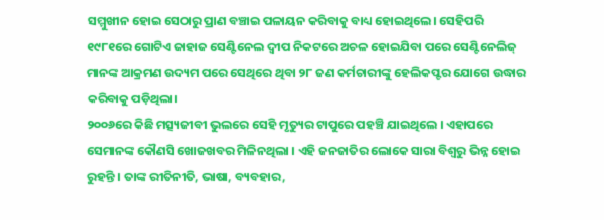ସମ୍ମୁଖୀନ ହୋଇ ସେଠାରୁ ପ୍ରାଣ ବଞ୍ଚାଇ ପଳାୟନ କରିବାକୁ ବାଧ୍ୟ ହୋଇଥିଲେ। ସେହିପରି ୧୯୮୧ରେ ଗୋଟିଏ ଜାହାଜ ସେଣ୍ଟିନେଲ ଦ୍ୱୀପ ନିକଟରେ ଅଚଳ ହୋଇଯିବା ପରେ ସେଣ୍ଟିନେଲିଜ୍ ମାନଙ୍କ ଆକ୍ରମଣ ଉଦ୍ୟମ ପରେ ସେଥିରେ ଥିବା ୨୮ ଜଣ କର୍ମଚାରୀଙ୍କୁ ହେଲିକପ୍ଟର ଯୋଗେ ଉଦ୍ଧାର କରିବାକୁ ପଡ଼ିଥିଲା।
୨୦୦୬ରେ କିଛି ମତ୍ସ୍ୟଜୀବୀ ଭୁଲରେ ସେହି ମୃତ୍ୟୁର ଟାପୁରେ ପହଞ୍ଚି ଯାଇଥିଲେ । ଏହାପରେ ସେମାନଙ୍କ କୌଣସି ଖୋଜଖବର ମିଳିନଥିଲା । ଏହି ଜନଜାତିର ଲୋକେ ସାରା ବିଶ୍ୱରୁ ଭିନ୍ନ ହୋଇ ରୁହନ୍ତି । ତାଙ୍କ ରୀତିନୀତି, ଭାଷା, ବ୍ୟବହାର,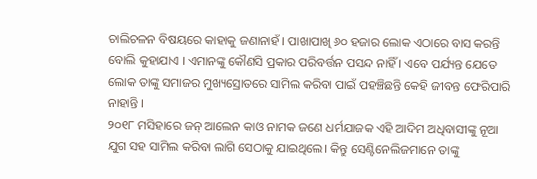ଚାଲିଚଳନ ବିଷୟରେ କାହାକୁ ଜଣାନାହଁ । ପାଖାପାଖି ୬୦ ହଜାର ଲୋକ ଏଠାରେ ବାସ କରନ୍ତି ବୋଲି କୁହାଯାଏ । ଏମାନଙ୍କୁ କୌଣସି ପ୍ରକାର ପରିବର୍ତ୍ତନ ପସନ୍ଦ ନାହିଁ । ଏବେ ପର୍ଯ୍ୟନ୍ତ ଯେତେ ଲୋକ ତାଙ୍କୁ ସମାଜର ମୁଖ୍ୟସ୍ରୋତରେ ସାମିଲ କରିବା ପାଇଁ ପହଞ୍ଚିଛନ୍ତି କେହି ଜୀବନ୍ତ ଫେରିପାରି ନାହାନ୍ତି ।
୨୦୧୮ ମସିହାରେ ଜନ୍ ଆଲେନ କାଓ ନାମକ ଜଣେ ଧର୍ମଯାଜକ ଏହି ଆଦିମ ଅଧିବାସୀଙ୍କୁ ନୂଆ ଯୁଗ ସହ ସାମିଲ କରିବା ଲାଗି ସେଠାକୁ ଯାଇଥିଲେ। କିନ୍ତୁ ସେଣ୍ଟିନେଲିଜମାନେ ତାଙ୍କୁ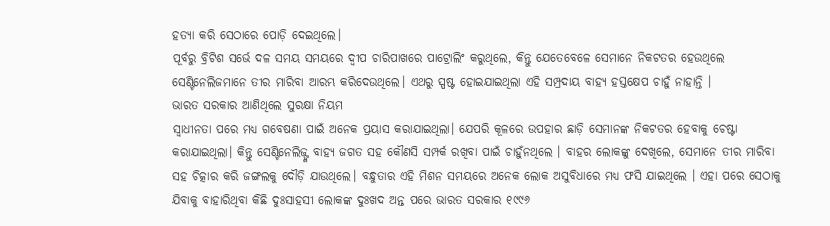ହତ୍ୟା କରି ସେଠାରେ ପୋଡ଼ି ଦେଇଥିଲେ।
ପୂର୍ବରୁ ବ୍ରିଟିଶ ସର୍ଭେ ଦଳ ସମୟ ସମୟରେ ଦ୍ୱୀପ ଚାରିପାଖରେ ପାଟ୍ରୋଲିଂ କରୁଥିଲେ, କିନ୍ତୁ ଯେତେବେଳେ ସେମାନେ ନିକଟତର ହେଉଥିଲେ ସେଣ୍ଟିନେଲିଜମାନେ ତୀର ମାରିବା ଆରମ୍ଭ କରିଦେଉଥିଲେ। ଏଥରୁ ସ୍ପଷ୍ଟ ହୋଇଯାଇଥିଲା ଏହି ସମ୍ପ୍ରଦାୟ ବାହ୍ୟ ହସ୍ତକ୍ଷେପ ଚାହୁଁ ନାହାନ୍ତି ।
ଭାରତ ସରକାର ଆଣିଥିଲେ ସୁରକ୍ଷା ନିୟମ
ସ୍ୱାଧୀନତା ପରେ ମଧ୍ୟ ଗବେଷଣା ପାଇଁ ଅନେକ ପ୍ରୟାସ କରାଯାଇଥିଲା। ଯେପରି କୂଳରେ ଉପହାର ଛାଡ଼ି ସେମାନଙ୍କ ନିକଟତର ହେବାକୁ ଚେଷ୍ଟା କରାଯାଇଥିଲା। କିନ୍ତୁ ସେଣ୍ଟିନେଲିଜ୍ଙ୍କ ବାହ୍ୟ ଜଗତ ସହ କୌଣସି ସମ୍ପର୍କ ରଖିବା ପାଇଁ ଚାହୁଁନଥିଲେ । ବାହର ଲୋକଙ୍କୁ ଦେଖିଲେ, ସେମାନେ ତୀର ମାରିବା ସହ ଚିତ୍କାର କରି ଜଙ୍ଗଲକୁ ଦୌଡ଼ି ଯାଉଥିଲେ। ବନ୍ଧୁତାର ଏହି ମିଶନ ସମୟରେ ଅନେକ ଲୋକ ଅସୁବିଧାରେ ମଧ୍ୟ ଫସି ଯାଇଥିଲେ । ଏହା ପରେ ସେଠାକୁ ଯିବାକୁ ବାହାରିଥିବା କିଛି ଦୁଃସାହସୀ ଲୋକଙ୍କ ଦୁଃଖଦ ଅନ୍ତ ପରେ ଭାରତ ସରକାର ୧୯୯୬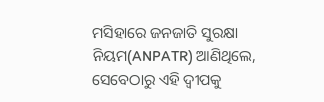ମସିହାରେ ଜନଜାତି ସୁରକ୍ଷା ନିୟମ(ANPATR) ଆଣିଥିଲେ, ସେବେଠାରୁ ଏହି ଦ୍ୱୀପକୁ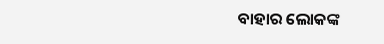ବାହାର ଲୋକଙ୍କ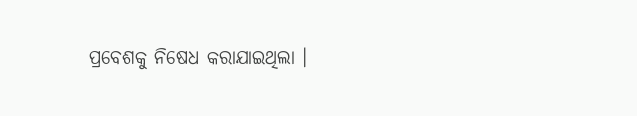ପ୍ରବେଶକୁ ନିଷେଧ କରାଯାଇଥିଲା ।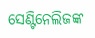ସେଣ୍ଟିନେଲିଜଙ୍କ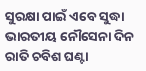ସୁରକ୍ଷା ପାଇଁ ଏବେ ସୁଦ୍ଧା ଭାରତୀୟ ନୌସେନା ଦିନ ରାତି ଚବିଶ ଘଣ୍ଟା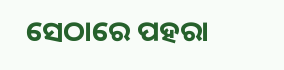ସେଠାରେ ପହରା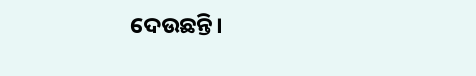ଦେଉଛନ୍ତି।